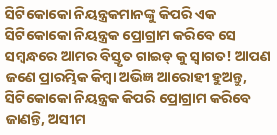ସିଟିକୋକୋ ନିୟନ୍ତ୍ରକମାନଙ୍କୁ କିପରି ଏକ ସିଟିକୋକୋ ନିୟନ୍ତ୍ରକ ପ୍ରୋଗ୍ରାମ କରିବେ ସେ ସମ୍ବନ୍ଧରେ ଆମର ବିସ୍ତୃତ ଗାଇଡ୍ କୁ ସ୍ୱାଗତ! ଆପଣ ଜଣେ ପ୍ରାରମ୍ଭିକ କିମ୍ବା ଅଭିଜ୍ଞ ଆରୋହୀ ହୁଅନ୍ତୁ, ସିଟିକୋକୋ ନିୟନ୍ତ୍ରକ କିପରି ପ୍ରୋଗ୍ରାମ କରିବେ ଜାଣନ୍ତି, ଅସୀମ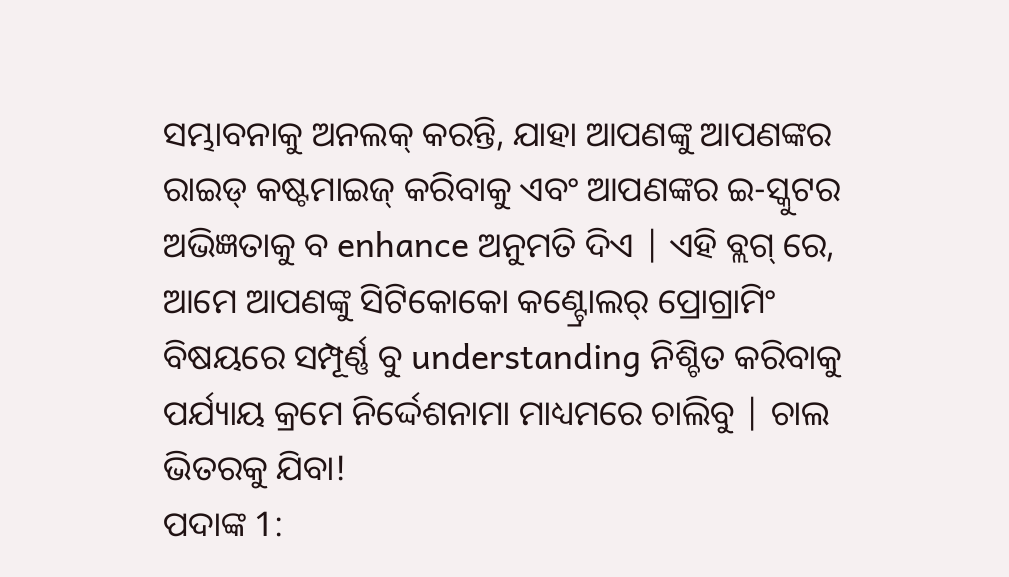ସମ୍ଭାବନାକୁ ଅନଲକ୍ କରନ୍ତି, ଯାହା ଆପଣଙ୍କୁ ଆପଣଙ୍କର ରାଇଡ୍ କଷ୍ଟମାଇଜ୍ କରିବାକୁ ଏବଂ ଆପଣଙ୍କର ଇ-ସ୍କୁଟର ଅଭିଜ୍ଞତାକୁ ବ enhance ଅନୁମତି ଦିଏ | ଏହି ବ୍ଲଗ୍ ରେ, ଆମେ ଆପଣଙ୍କୁ ସିଟିକୋକୋ କଣ୍ଟ୍ରୋଲର୍ ପ୍ରୋଗ୍ରାମିଂ ବିଷୟରେ ସମ୍ପୂର୍ଣ୍ଣ ବୁ understanding ନିଶ୍ଚିତ କରିବାକୁ ପର୍ଯ୍ୟାୟ କ୍ରମେ ନିର୍ଦ୍ଦେଶନାମା ମାଧ୍ୟମରେ ଚାଲିବୁ | ଚାଲ ଭିତରକୁ ଯିବା!
ପଦାଙ୍କ 1: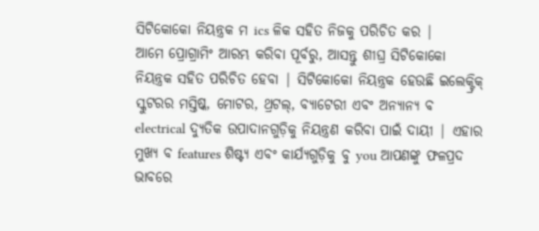ସିଟିକୋକୋ ନିୟନ୍ତ୍ରକ ମ ics ଳିକ ସହିତ ନିଜକୁ ପରିଚିତ କର |
ଆମେ ପ୍ରୋଗ୍ରାମିଂ ଆରମ୍ଭ କରିବା ପୂର୍ବରୁ, ଆସନ୍ତୁ ଶୀଘ୍ର ସିଟିକୋକୋ ନିୟନ୍ତ୍ରକ ସହିତ ପରିଚିତ ହେବା | ସିଟିକୋକୋ ନିୟନ୍ତ୍ରକ ହେଉଛି ଇଲେକ୍ଟ୍ରିକ୍ ସ୍କୁଟରର ମସ୍ତିଷ୍କ, ମୋଟର, ଥ୍ରଟଲ୍, ବ୍ୟାଟେରୀ ଏବଂ ଅନ୍ୟାନ୍ୟ ବ electrical ଦ୍ୟୁତିକ ଉପାଦାନଗୁଡ଼ିକୁ ନିୟନ୍ତ୍ରଣ କରିବା ପାଇଁ ଦାୟୀ | ଏହାର ମୁଖ୍ୟ ବ features ଶିଷ୍ଟ୍ୟ ଏବଂ କାର୍ଯ୍ୟଗୁଡ଼ିକୁ ବୁ you ଆପଣଙ୍କୁ ଫଳପ୍ରଦ ଭାବରେ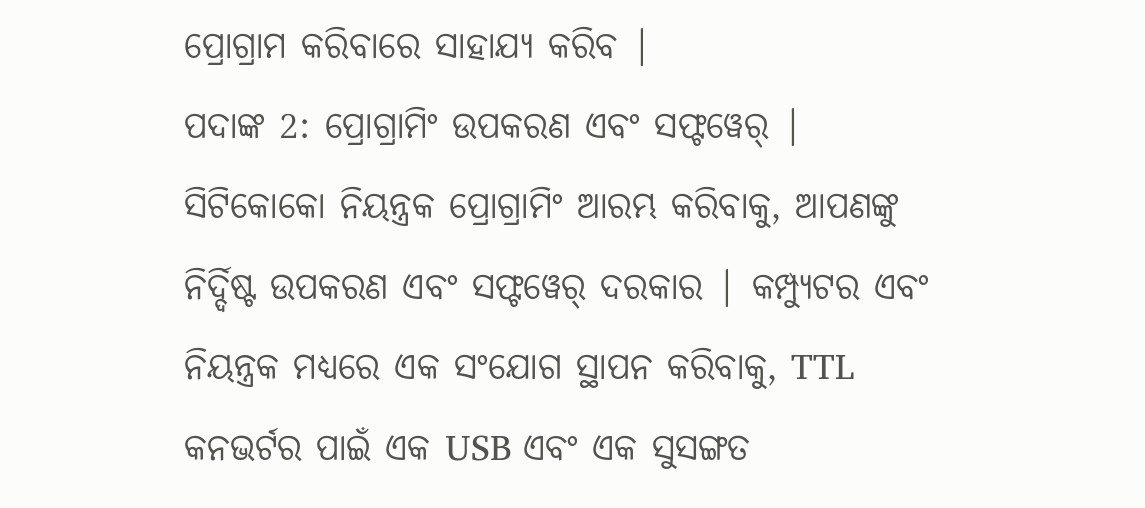ପ୍ରୋଗ୍ରାମ କରିବାରେ ସାହାଯ୍ୟ କରିବ |
ପଦାଙ୍କ 2: ପ୍ରୋଗ୍ରାମିଂ ଉପକରଣ ଏବଂ ସଫ୍ଟୱେର୍ |
ସିଟିକୋକୋ ନିୟନ୍ତ୍ରକ ପ୍ରୋଗ୍ରାମିଂ ଆରମ୍ଭ କରିବାକୁ, ଆପଣଙ୍କୁ ନିର୍ଦ୍ଦିଷ୍ଟ ଉପକରଣ ଏବଂ ସଫ୍ଟୱେର୍ ଦରକାର | କମ୍ପ୍ୟୁଟର ଏବଂ ନିୟନ୍ତ୍ରକ ମଧ୍ୟରେ ଏକ ସଂଯୋଗ ସ୍ଥାପନ କରିବାକୁ, TTL କନଭର୍ଟର ପାଇଁ ଏକ USB ଏବଂ ଏକ ସୁସଙ୍ଗତ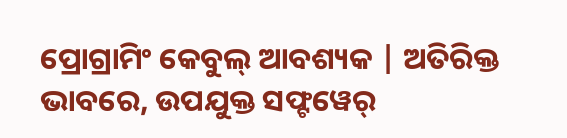ପ୍ରୋଗ୍ରାମିଂ କେବୁଲ୍ ଆବଶ୍ୟକ | ଅତିରିକ୍ତ ଭାବରେ, ଉପଯୁକ୍ତ ସଫ୍ଟୱେର୍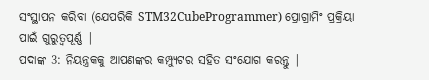ସଂସ୍ଥାପନ କରିବା (ଯେପରିକି STM32CubeProgrammer) ପ୍ରୋଗ୍ରାମିଂ ପ୍ରକ୍ରିୟା ପାଇଁ ଗୁରୁତ୍ୱପୂର୍ଣ୍ଣ |
ପଦାଙ୍କ 3: ନିୟନ୍ତ୍ରକକୁ ଆପଣଙ୍କର କମ୍ପ୍ୟୁଟର ସହିତ ସଂଯୋଗ କରନ୍ତୁ |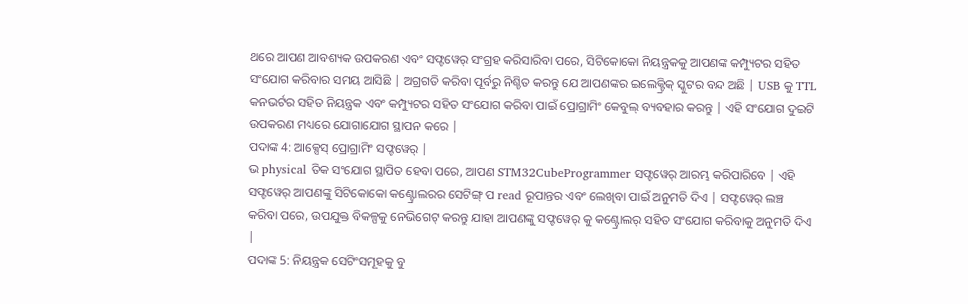ଥରେ ଆପଣ ଆବଶ୍ୟକ ଉପକରଣ ଏବଂ ସଫ୍ଟୱେର୍ ସଂଗ୍ରହ କରିସାରିବା ପରେ, ସିଟିକୋକୋ ନିୟନ୍ତ୍ରକକୁ ଆପଣଙ୍କ କମ୍ପ୍ୟୁଟର ସହିତ ସଂଯୋଗ କରିବାର ସମୟ ଆସିଛି | ଅଗ୍ରଗତି କରିବା ପୂର୍ବରୁ ନିଶ୍ଚିତ କରନ୍ତୁ ଯେ ଆପଣଙ୍କର ଇଲେକ୍ଟ୍ରିକ୍ ସ୍କୁଟର ବନ୍ଦ ଅଛି | USB କୁ TTL କନଭର୍ଟର ସହିତ ନିୟନ୍ତ୍ରକ ଏବଂ କମ୍ପ୍ୟୁଟର ସହିତ ସଂଯୋଗ କରିବା ପାଇଁ ପ୍ରୋଗ୍ରାମିଂ କେବୁଲ୍ ବ୍ୟବହାର କରନ୍ତୁ | ଏହି ସଂଯୋଗ ଦୁଇଟି ଉପକରଣ ମଧ୍ୟରେ ଯୋଗାଯୋଗ ସ୍ଥାପନ କରେ |
ପଦାଙ୍କ 4: ଆକ୍ସେସ୍ ପ୍ରୋଗ୍ରାମିଂ ସଫ୍ଟୱେର୍ |
ଭ physical ତିକ ସଂଯୋଗ ସ୍ଥାପିତ ହେବା ପରେ, ଆପଣ STM32CubeProgrammer ସଫ୍ଟୱେର୍ ଆରମ୍ଭ କରିପାରିବେ | ଏହି ସଫ୍ଟୱେର୍ ଆପଣଙ୍କୁ ସିଟିକୋକୋ କଣ୍ଟ୍ରୋଲରର ସେଟିଙ୍ଗ୍ ପ read ରୂପାନ୍ତର ଏବଂ ଲେଖିବା ପାଇଁ ଅନୁମତି ଦିଏ | ସଫ୍ଟୱେର୍ ଲଞ୍ଚ କରିବା ପରେ, ଉପଯୁକ୍ତ ବିକଳ୍ପକୁ ନେଭିଗେଟ୍ କରନ୍ତୁ ଯାହା ଆପଣଙ୍କୁ ସଫ୍ଟୱେର୍ କୁ କଣ୍ଟ୍ରୋଲର୍ ସହିତ ସଂଯୋଗ କରିବାକୁ ଅନୁମତି ଦିଏ |
ପଦାଙ୍କ 5: ନିୟନ୍ତ୍ରକ ସେଟିଂସମୂହକୁ ବୁ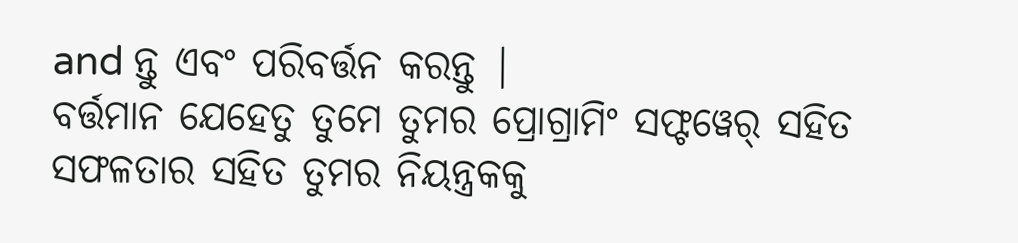and ନ୍ତୁ ଏବଂ ପରିବର୍ତ୍ତନ କରନ୍ତୁ |
ବର୍ତ୍ତମାନ ଯେହେତୁ ତୁମେ ତୁମର ପ୍ରୋଗ୍ରାମିଂ ସଫ୍ଟୱେର୍ ସହିତ ସଫଳତାର ସହିତ ତୁମର ନିୟନ୍ତ୍ରକକୁ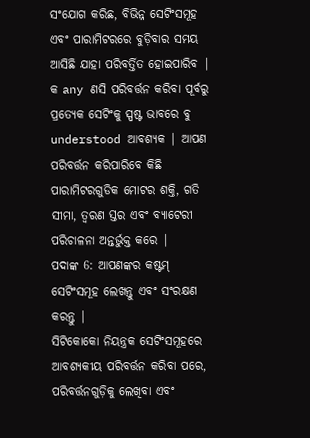ସଂଯୋଗ କରିଛ, ବିଭିନ୍ନ ସେଟିଂସମୂହ ଏବଂ ପାରାମିଟରରେ ବୁଡ଼ିବାର ସମୟ ଆସିଛି ଯାହା ପରିବର୍ତ୍ତିତ ହୋଇପାରିବ | କ any ଣସି ପରିବର୍ତ୍ତନ କରିବା ପୂର୍ବରୁ ପ୍ରତ୍ୟେକ ସେଟିଂକୁ ସ୍ପଷ୍ଟ ଭାବରେ ବୁ understood ଆବଶ୍ୟକ | ଆପଣ ପରିବର୍ତ୍ତନ କରିପାରିବେ କିଛି ପାରାମିଟରଗୁଡିକ ମୋଟର ଶକ୍ତି, ଗତି ସୀମା, ତ୍ୱରଣ ସ୍ତର ଏବଂ ବ୍ୟାଟେରୀ ପରିଚାଳନା ଅନ୍ତର୍ଭୁକ୍ତ କରେ |
ପଦାଙ୍କ 6: ଆପଣଙ୍କର କଷ୍ଟମ୍ ସେଟିଂସମୂହ ଲେଖନ୍ତୁ ଏବଂ ସଂରକ୍ଷଣ କରନ୍ତୁ |
ସିଟିକୋକୋ ନିୟନ୍ତ୍ରକ ସେଟିଂସମୂହରେ ଆବଶ୍ୟକୀୟ ପରିବର୍ତ୍ତନ କରିବା ପରେ, ପରିବର୍ତ୍ତନଗୁଡ଼ିକୁ ଲେଖିବା ଏବଂ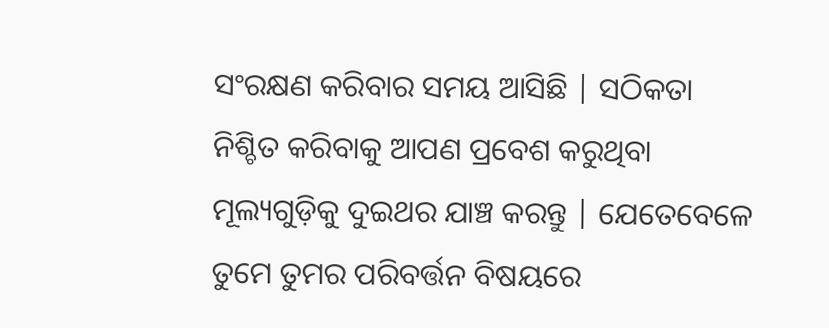ସଂରକ୍ଷଣ କରିବାର ସମୟ ଆସିଛି | ସଠିକତା ନିଶ୍ଚିତ କରିବାକୁ ଆପଣ ପ୍ରବେଶ କରୁଥିବା ମୂଲ୍ୟଗୁଡ଼ିକୁ ଦୁଇଥର ଯାଞ୍ଚ କରନ୍ତୁ | ଯେତେବେଳେ ତୁମେ ତୁମର ପରିବର୍ତ୍ତନ ବିଷୟରେ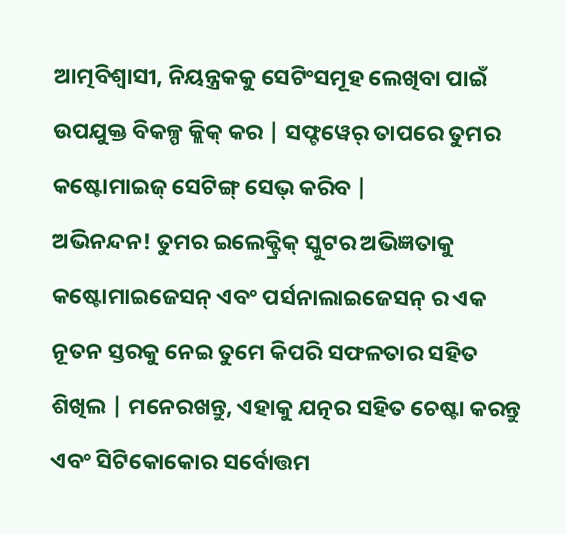ଆତ୍ମବିଶ୍ୱାସୀ, ନିୟନ୍ତ୍ରକକୁ ସେଟିଂସମୂହ ଲେଖିବା ପାଇଁ ଉପଯୁକ୍ତ ବିକଳ୍ପ କ୍ଲିକ୍ କର | ସଫ୍ଟୱେର୍ ତାପରେ ତୁମର କଷ୍ଟୋମାଇଜ୍ ସେଟିଙ୍ଗ୍ ସେଭ୍ କରିବ |
ଅଭିନନ୍ଦନ! ତୁମର ଇଲେକ୍ଟ୍ରିକ୍ ସ୍କୁଟର ଅଭିଜ୍ଞତାକୁ କଷ୍ଟୋମାଇଜେସନ୍ ଏବଂ ପର୍ସନାଲାଇଜେସନ୍ ର ଏକ ନୂତନ ସ୍ତରକୁ ନେଇ ତୁମେ କିପରି ସଫଳତାର ସହିତ ଶିଖିଲ | ମନେରଖନ୍ତୁ, ଏହାକୁ ଯତ୍ନର ସହିତ ଚେଷ୍ଟା କରନ୍ତୁ ଏବଂ ସିଟିକୋକୋର ସର୍ବୋତ୍ତମ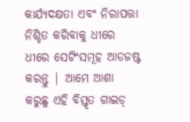କାର୍ଯ୍ୟଦକ୍ଷତା ଏବଂ ନିରାପତ୍ତା ନିଶ୍ଚିତ କରିବାକୁ ଧୀରେ ଧୀରେ ସେଟିଂସମୂହ ଆଡଜଷ୍ଟ କରନ୍ତୁ | ଆମେ ଆଶା କରୁଛୁ ଏହି ବିସ୍ତୃତ ଗାଇଡ୍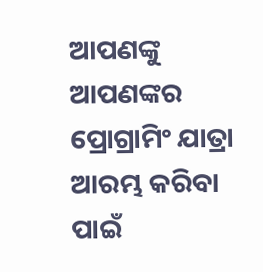ଆପଣଙ୍କୁ ଆପଣଙ୍କର ପ୍ରୋଗ୍ରାମିଂ ଯାତ୍ରା ଆରମ୍ଭ କରିବା ପାଇଁ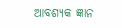ଆବଶ୍ୟକ ଜ୍ଞାନ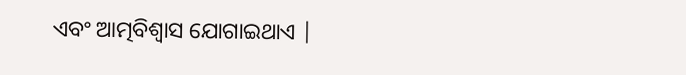ଏବଂ ଆତ୍ମବିଶ୍ୱାସ ଯୋଗାଇଥାଏ |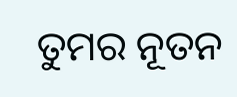ତୁମର ନୂତନ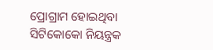ପ୍ରୋଗ୍ରାମ ହୋଇଥିବା ସିଟିକୋକୋ ନିୟନ୍ତ୍ରକ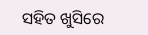ସହିତ ଖୁସିରେ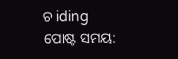ଚ iding
ପୋଷ୍ଟ ସମୟ: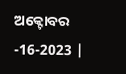ଅକ୍ଟୋବର -16-2023 |